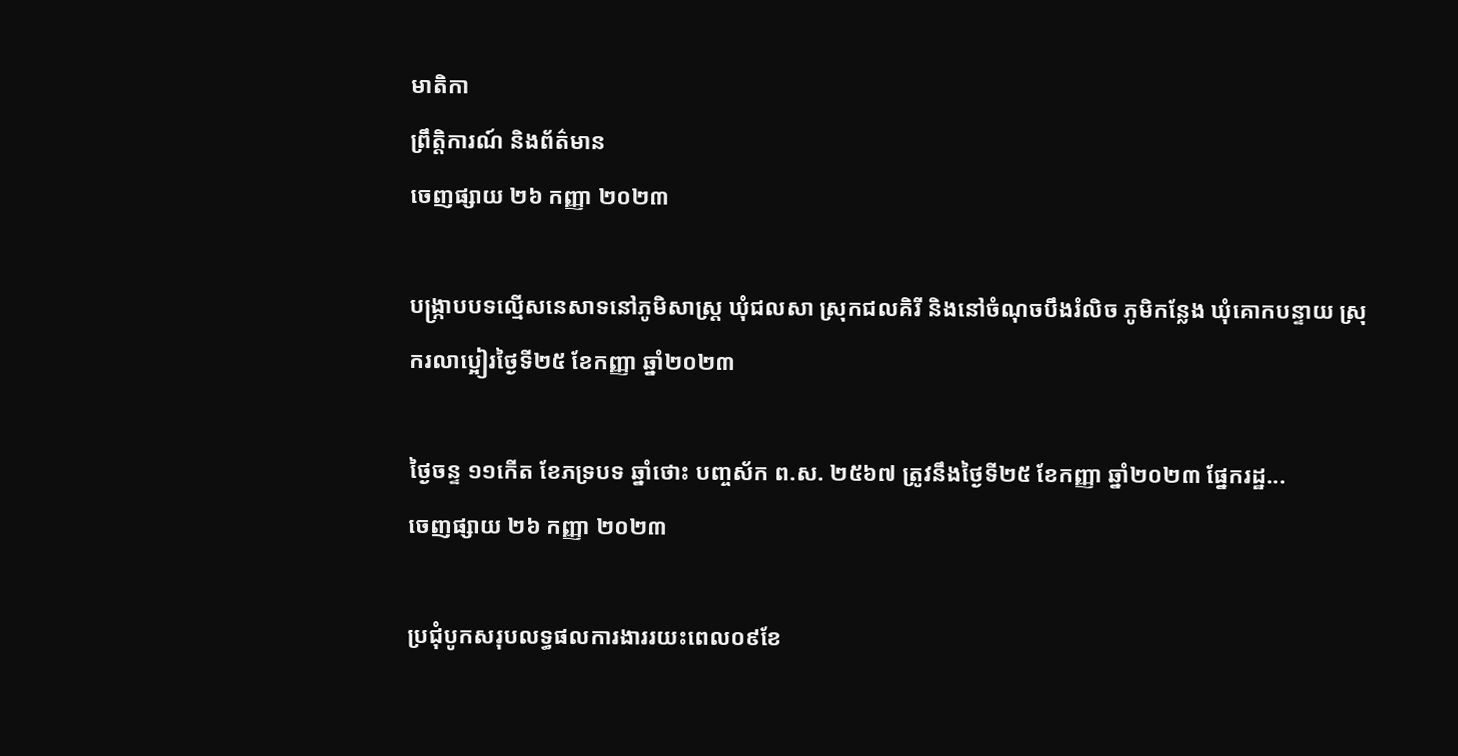មាតិកា
ព្រឹត្តិការណ៍ និងព័ត៌មាន
ចេញផ្សាយ ២៦ កញ្ញា ២០២៣

បង្ក្រាបបទល្មើសនេសាទនៅភូមិសាស្ត្រ ឃុំជលសា ស្រុកជលគិរី និងនៅចំណុចបឹងរំលិច ភូមិកន្លែង ឃុំគោកបន្ទាយ ស្រុករលាប្អៀរថ្ងៃទី២៥ ខែកញ្ញា ឆ្នាំ២០២៣

ថ្ងៃចន្ទ ១១កើត ខែភទ្របទ ឆ្នាំថោះ បញ្ចស័ក ព.ស. ២៥៦៧ ត្រូវនឹងថ្ងៃទី២៥ ខែកញ្ញា ឆ្នាំ២០២៣ ផ្នែករដ្ឋ...
ចេញផ្សាយ ២៦ កញ្ញា ២០២៣

ប្រជុំបូកសរុបលទ្ធផលការងាររយះពេល០៩ខែ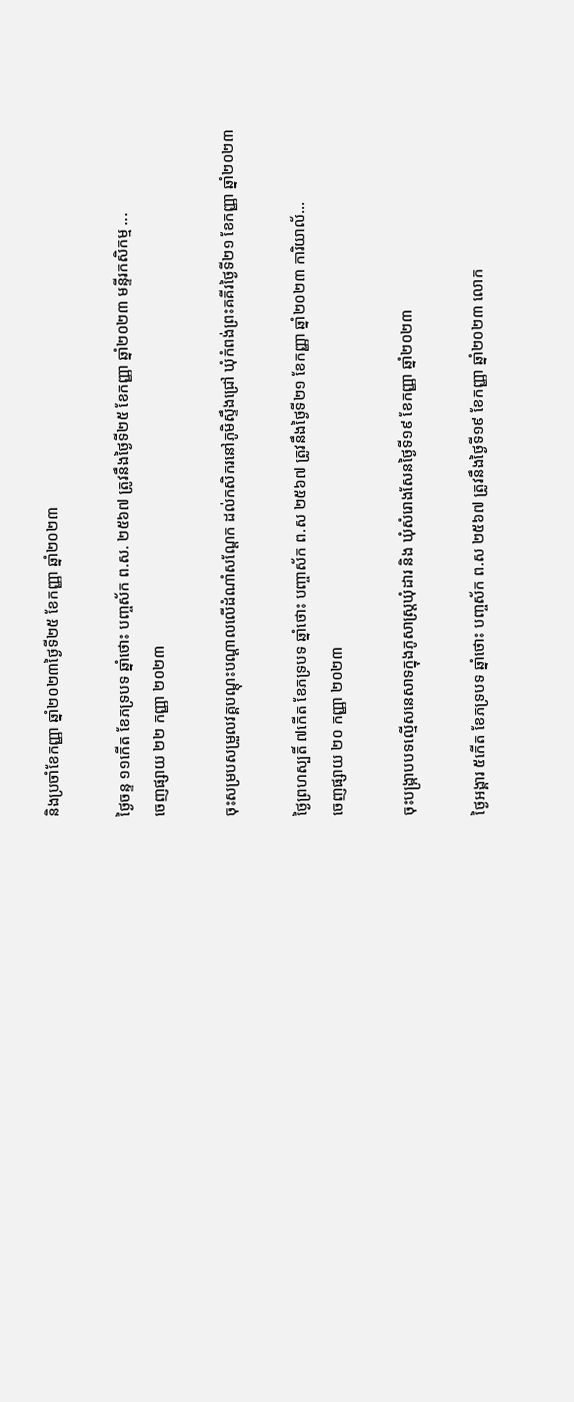និងប្រចាំខែកញ្ញា ឆ្នាំ២០២៣ថ្ងៃទី២៥ ខែកញ្ញា ឆ្នាំ២០២៣

ថ្ងៃចន្ទ ១១កើត ខែភទ្របទ ឆ្នាំថោះ បញ្ចស័ក ព.ស. ២៥៦៧ ត្រូវនឹងថ្ងៃទី២៥ ខែកញ្ញា ឆ្នាំ២០២៣ មន្ទីរកសិកម្ម ...
ចេញផ្សាយ ២២ កញ្ញា ២០២៣

ចុះសម្របសម្រួលវគ្គបណ្តុះបណ្តាលលើដំណាំសណ្តែក ដល់កសិករនៅភូមិស្ទឹងជ្រៅ ឃុំកំពង់ព្រះគគីរថ្ងៃទី២១ ខែកញ្ញា ឆ្នាំ២០២៣

ថ្ងៃព្រហស្បតិ៍ ៧កើត ខែភទ្របទ ឆ្នាំថោះ បញ្ចាស័ក ព.ស ២៥៦៧ ត្រូវនឹងថ្ងៃទី២១ ខែកញ្ញា ឆ្នាំ២០២៣ ការិយាល័...
ចេញផ្សាយ ២០ កញ្ញា ២០២៣

ចុះបង្ក្រាបបទល្មើសនេសាទក្នុងភូសាស្ត្រឃុំដារ និង ឃុំសំរោងសែនថ្ងៃទី១៩ ខែកញ្ញា ឆ្នាំ២០២៣

ថ្ងៃអង្គារ ៥កើត ខែភទ្របទ ឆ្នាំថោះ បញ្ចស័ក ព.ស ២៥៦៧ ត្រូវនឹងថ្ងៃទី១៩ ខែកញ្ញា ឆ្នាំ២០២៣ លោក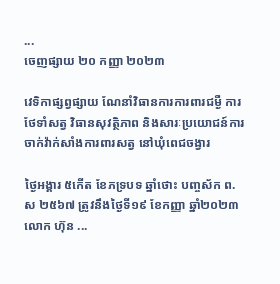...
ចេញផ្សាយ ២០ កញ្ញា ២០២៣

វេទិកាផ្សព្វផ្សាយ ណែនាំវិធានការការពារជម្ងឺ ការថែទាំសត្វ វិធានសុវត្ថិភាព និងសារៈប្រយោជន៍ការចាក់វ៉ាក់សាំងការពារសត្វ នៅឃុំពេជចង្វារ

ថ្ងៃអង្គារ ៥កើត ខែភទ្របទ ឆ្នាំថោះ បញ្ចស័ក ព.ស ២៥៦៧ ត្រូវនឹងថ្ងៃទី១៩ ខែកញ្ញា ឆ្នាំ២០២៣ លោក ហ៊ុន ...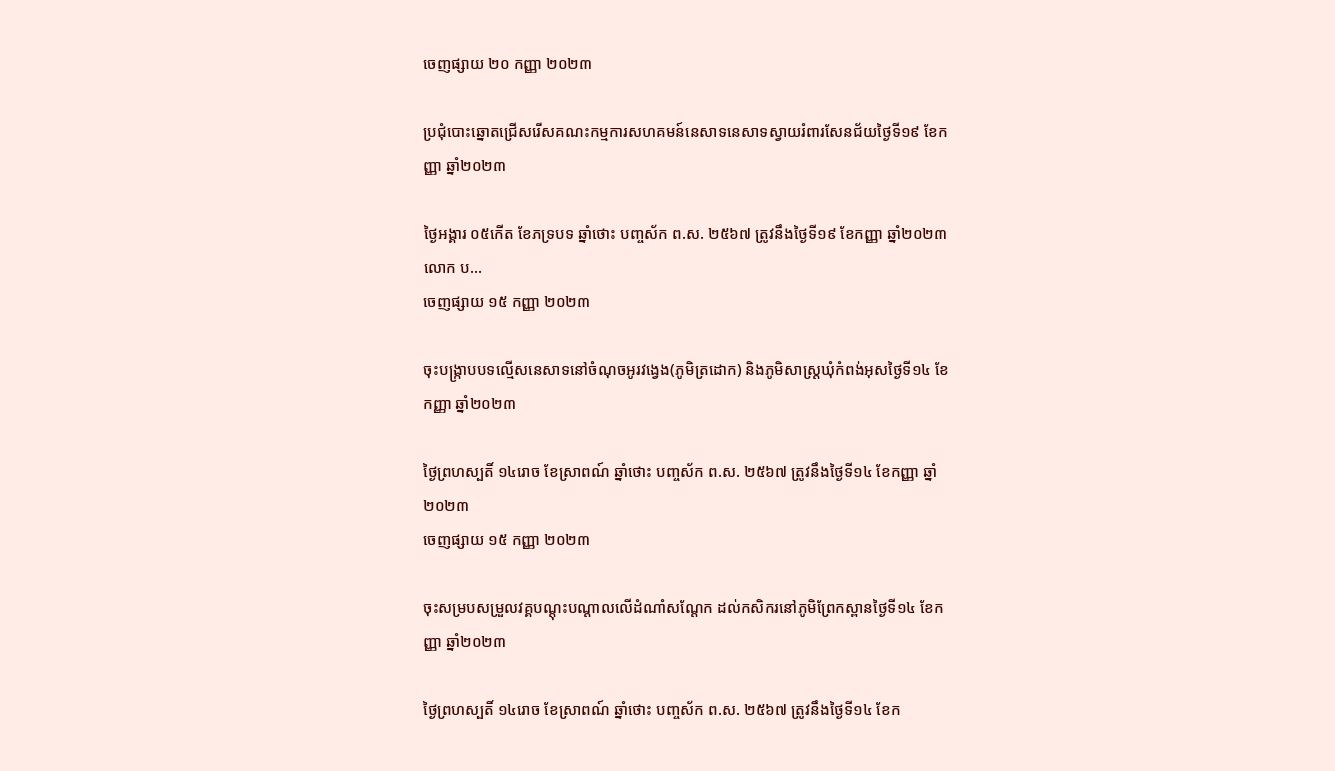ចេញផ្សាយ ២០ កញ្ញា ២០២៣

ប្រជុំបោះឆ្នោតជ្រើសរើសគណះកម្មការសហគមន៍នេសាទនេសាទស្វាយរំពារសែនជ័យថ្ងៃទី១៩ ខែកញ្ញា ឆ្នាំ២០២៣

ថ្ងៃអង្គារ ០៥កើត ខែភទ្របទ ឆ្នាំថោះ បញ្ចស័ក ព.ស. ២៥៦៧ ត្រូវនឹងថ្ងៃទី១៩ ខែកញ្ញា ឆ្នាំ២០២៣ លោក ប...
ចេញផ្សាយ ១៥ កញ្ញា ២០២៣

ចុះបង្ក្រាបបទល្មើសនេសាទនៅចំណុចអូរវង្វេង(ភូមិត្រដោក) និងភូមិសាស្ត្រឃុំកំពង់អុសថ្ងៃទី១៤ ខែកញ្ញា ឆ្នាំ២០២៣

ថ្ងៃព្រហស្បតិ៍ ១៤រោច ខែស្រាពណ៍ ឆ្នាំថោះ បញ្ចស័ក ព.ស. ២៥៦៧ ត្រូវនឹងថ្ងៃទី១៤ ខែកញ្ញា ឆ្នាំ២០២៣
ចេញផ្សាយ ១៥ កញ្ញា ២០២៣

ចុះសម្របសម្រួលវគ្គបណ្តុះបណ្តាលលើដំណាំសណ្តែក ដល់កសិករនៅភូមិព្រែកស្ពានថ្ងៃទី១៤ ខែកញ្ញា ឆ្នាំ២០២៣

ថ្ងៃព្រហស្បតិ៍ ១៤រោច ខែស្រាពណ៍ ឆ្នាំថោះ បញ្ចស័ក ព.ស. ២៥៦៧ ត្រូវនឹងថ្ងៃទី១៤ ខែក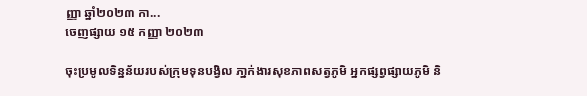ញ្ញា ឆ្នាំ២០២៣ កា...
ចេញផ្សាយ ១៥ កញ្ញា ២០២៣

ចុះប្រមូលទិន្នន័យរបស់ក្រុមទុនបង្វិល ភា្នក់ងារសុខភាពសត្វភូមិ អ្នកផ្សព្វផ្សាយភូមិ និ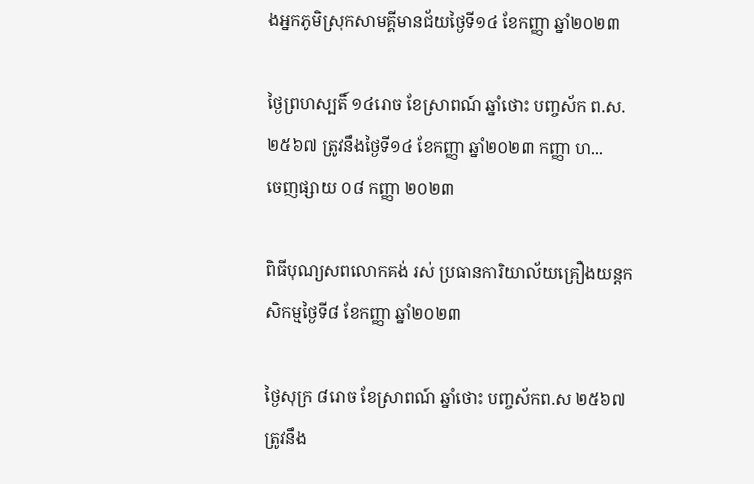ងអ្នកភូមិស្រុកសាមគ្គីមានជ័យថ្ងៃទី១៤ ខែកញ្ញា ឆ្នាំ២០២៣

ថ្ងៃព្រហស្បតិ៍ ១៤រោច ខែស្រាពណ៍ ឆ្នាំថោះ បញ្ចស័ក ព.ស. ២៥៦៧ ត្រូវនឹងថ្ងៃទី១៤ ខែកញ្ញា ឆ្នាំ២០២៣ កញ្ញា ហ...
ចេញផ្សាយ ០៨ កញ្ញា ២០២៣

ពិធីបុណ្យសពលោកគង់ រស់ ប្រធានការិយាល័យគ្រឿងយន្ដកសិកម្មថ្ងៃទី៨ ខែកញ្ញា ឆ្នាំ២០២៣

ថ្ងៃសុក្រ ៨រោច ខែស្រាពណ៍ ឆ្នាំថោះ បញ្ចស័កព.ស ២៥៦៧ ត្រូវនឹង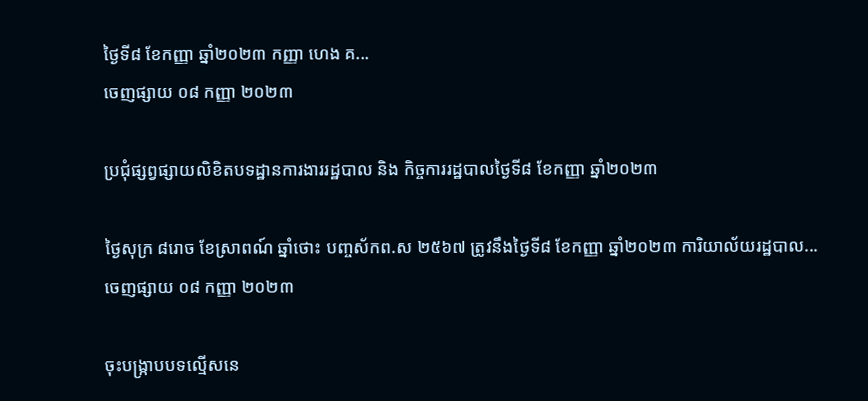ថ្ងៃទី៨ ខែកញ្ញា ឆ្នាំ២០២៣ កញ្ញា ហេង គ...
ចេញផ្សាយ ០៨ កញ្ញា ២០២៣

ប្រជុំផ្សព្វផ្សាយលិខិតបទដ្ឋានការងាររដ្ឋបាល និង កិច្ចការរដ្ឋបាលថ្ងៃទី៨ ខែកញ្ញា ឆ្នាំ២០២៣

ថ្ងៃសុក្រ ៨រោច ខែស្រាពណ៍ ឆ្នាំថោះ បញ្ចស័កព.ស ២៥៦៧ ត្រូវនឹងថ្ងៃទី៨ ខែកញ្ញា ឆ្នាំ២០២៣ ការិយាល័យរដ្ឋបាល...
ចេញផ្សាយ ០៨ កញ្ញា ២០២៣

ចុះបង្ក្រាបបទល្មើសនេ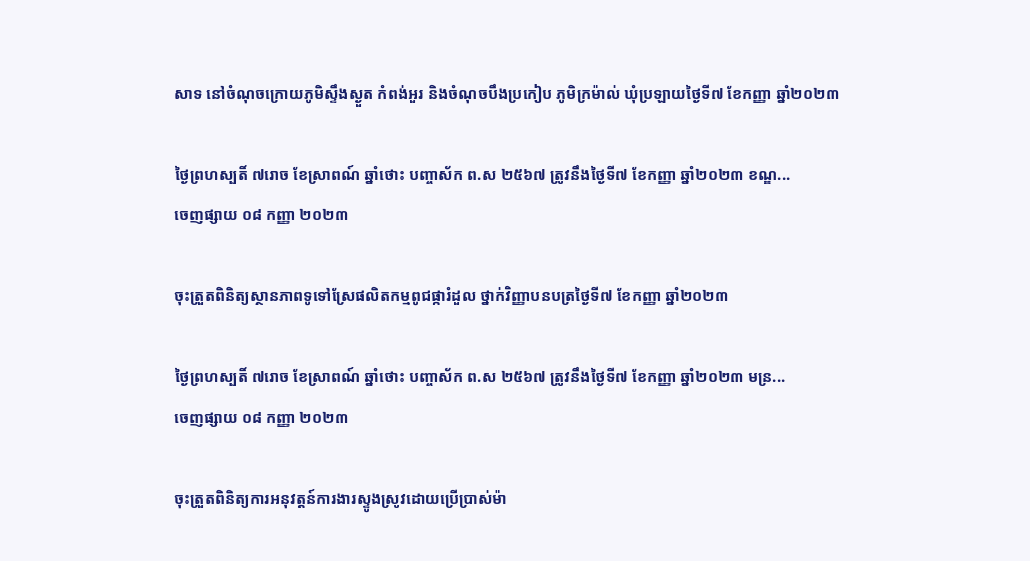សាទ នៅចំណុចក្រោយភូមិស្ទឹងស្ងួត កំពង់អួរ និងចំណុចបឹងប្រកៀប ភូមិក្រម៉ាល់ ឃុំប្រឡាយថ្ងៃទី៧ ខែកញ្ញា ឆ្នាំ២០២៣

ថ្ងៃព្រហស្បតិ៍ ៧រោច ខែស្រាពណ៍ ឆ្នាំថោះ បញ្ចាស័ក ព.ស ២៥៦៧ ត្រូវនឹងថ្ងៃទី៧ ខែកញ្ញា ឆ្នាំ២០២៣ ខណ្ឌ...
ចេញផ្សាយ ០៨ កញ្ញា ២០២៣

ចុះត្រួតពិនិត្យស្ថានភាពទូទៅស្រែផលិតកម្មពូជផ្ការំដួល ថ្នាក់វិញ្ញាបនបត្រថ្ងៃទី៧ ខែកញ្ញា ឆ្នាំ២០២៣

ថ្ងៃព្រហស្បតិ៍ ៧រោច ខែស្រាពណ៍ ឆ្នាំថោះ បញ្ចាស័ក ព.ស ២៥៦៧ ត្រូវនឹងថ្ងៃទី៧ ខែកញ្ញា ឆ្នាំ២០២៣ មន្រ...
ចេញផ្សាយ ០៨ កញ្ញា ២០២៣

ចុះត្រួតពិនិត្យការអនុវត្តន៍ការងារស្ទូងស្រូវដោយប្រើប្រាស់ម៉ា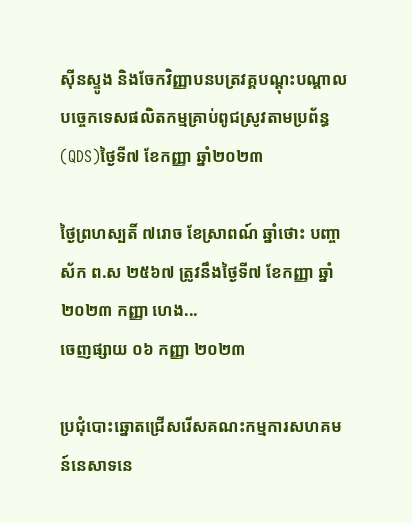សុីនស្ទូង និងចែកវិញ្ញាបនបត្រវគ្គបណ្តុះបណ្តាលបច្ចេកទេសផលិតកម្មគ្រាប់ពូជស្រូវតាមប្រព័ន្ធ(QDS)ថ្ងៃទី៧ ខែកញ្ញា ឆ្នាំ២០២៣

ថ្ងៃព្រហស្បតិ៍ ៧រោច ខែស្រាពណ៍ ឆ្នាំថោះ បញ្ចាស័ក ព.ស ២៥៦៧ ត្រូវនឹងថ្ងៃទី៧ ខែកញ្ញា ឆ្នាំ២០២៣ កញ្ញា ហេង...
ចេញផ្សាយ ០៦ កញ្ញា ២០២៣

ប្រជុំបោះឆ្នោតជ្រើសរើសគណះកម្មការសហគមន៍នេសាទនេ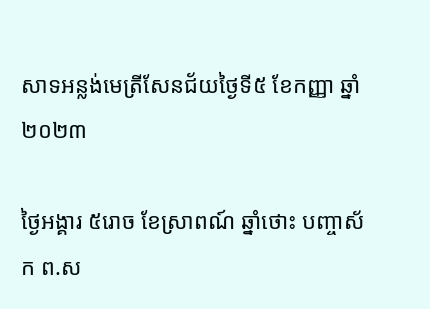សាទអន្លង់មេត្រីសែនជ័យថ្ងៃទី៥ ខែកញ្ញា ឆ្នាំ២០២៣

ថ្ងៃអង្គារ ៥រោច ខែស្រាពណ៍ ឆ្នាំថោះ បញ្ចាស័ក ព.ស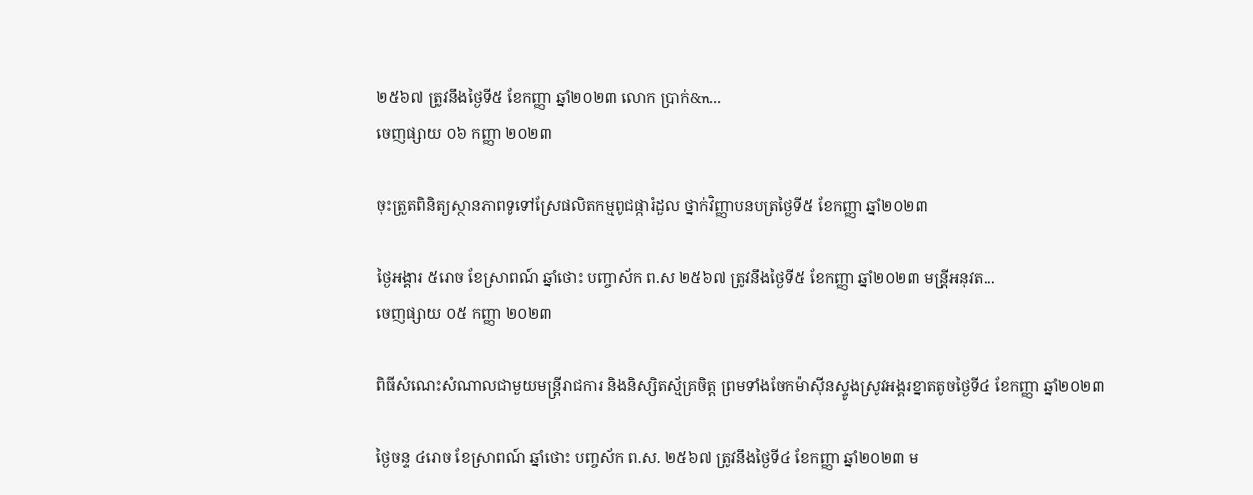២៥៦៧ ត្រូវនឹងថ្ងៃទី៥ ខែកញ្ញា ឆ្នាំ២០២៣ លោក ប្រាក់&n...
ចេញផ្សាយ ០៦ កញ្ញា ២០២៣

ចុះត្រួតពិនិត្យស្ថានភាពទូទៅស្រែផលិតកម្មពូជផ្ការំដួល ថ្នាក់វិញ្ញាបនបត្រថ្ងៃទី៥ ខែកញ្ញា ឆ្នាំ២០២៣

ថ្ងៃអង្គារ ៥រោច ខែស្រាពណ៍ ឆ្នាំថោះ បញ្ចាស័ក ព.ស ២៥៦៧ ត្រូវនឹងថ្ងៃទី៥ ខែកញ្ញា ឆ្នាំ២០២៣ មន្រី្តអនុវត...
ចេញផ្សាយ ០៥ កញ្ញា ២០២៣

ពិធីសំណេះសំណាលជាមួយមន្ត្រីរាជការ និងនិស្សិតស្ម័គ្រចិត្ត ព្រមទាំងចែកម៉ាស៊ីនស្ទូងស្រូវអង្គរខ្នាតតូចថ្ងៃទី៤ ខែកញ្ញា ឆ្នាំ២០២៣

ថ្ងៃចន្ទ ៤រោច ខែស្រាពណ៍ ឆ្នាំថោះ បញ្ចស័ក ព.ស. ២៥៦៧ ត្រូវនឹងថ្ងៃទី៤ ខែកញ្ញា ឆ្នាំ២០២៣ ម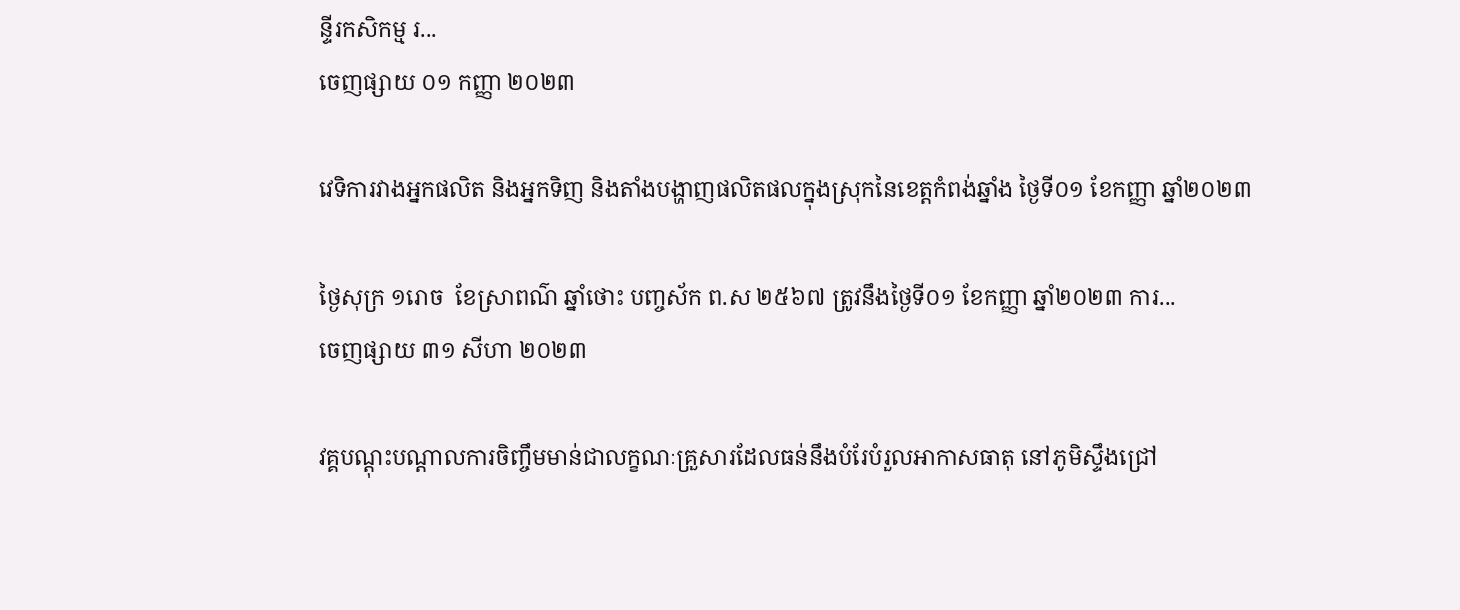ន្ទីរកសិកម្ម រ...
ចេញផ្សាយ ០១ កញ្ញា ២០២៣

វេទិការវាងអ្នកផលិត និងអ្នកទិញ និងតាំងបង្ហាញផលិតផលក្នុងស្រុកនៃខេត្តកំពង់ឆ្នាំង ថ្ងៃទី០១ ខែកញ្ញា ឆ្នាំ២០២៣

ថ្ងៃសុក្រ ១រោច  ខែស្រាពណ៌ ឆ្នាំថោះ បញ្ចស័ក ព.ស ២៥៦៧ ត្រូវនឹងថ្ងៃទី០១ ខែកញ្ញា ឆ្នាំ២០២៣ ការ...
ចេញផ្សាយ ៣១ សីហា ២០២៣

វគ្គបណ្តុះបណ្តាលការចិញ្ចឹមមាន់ជាលក្ខណៈគ្រួសារដែលធន់នឹងបំរែបំរួលអាកាសធាតុ នៅភូមិស្ទឹងជ្រៅ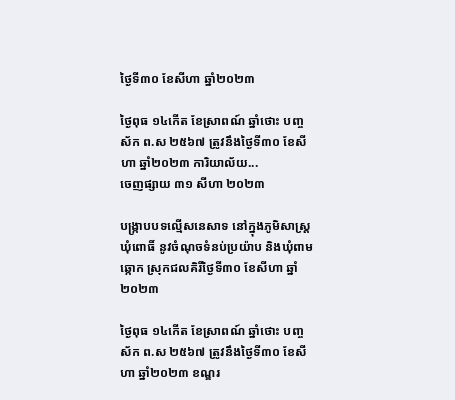ថ្ងៃទី៣០ ខែសីហា ឆ្នាំ២០២៣

ថ្ងៃពុធ ១៤កើត ខែស្រាពណ៍ ឆ្នាំថោះ បញ្ចស័ក ព.ស ២៥៦៧ ត្រូវនឹងថ្ងៃទី៣០ ខែសីហា ឆ្នាំ២០២៣ ការិយាល័យ...
ចេញផ្សាយ ៣១ សីហា ២០២៣

បង្ក្រាបបទល្មើសនេសាទ នៅក្នុងភូមិសាស្ត្រឃុំពោធិ៍ នូវចំណុចទំនប់ប្រយ៉ាប និងឃុំពាមឆ្កោក ស្រុកជលគិរីថ្ងៃទី៣០ ខែសីហា ឆ្នាំ២០២៣

ថ្ងៃពុធ ១៤កើត ខែស្រាពណ៍ ឆ្នាំថោះ បញ្ចស័ក ព.ស ២៥៦៧ ត្រូវនឹងថ្ងៃទី៣០ ខែសីហា ឆ្នាំ២០២៣ ខណ្ឌរ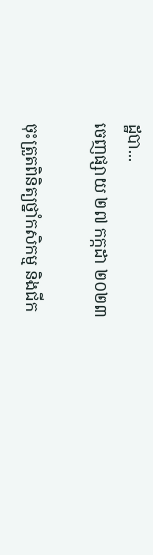ដ្ឋបា...
ចេញផ្សាយ ២៧ កក្កដា ២០២៣

ចុះត្រួតពិនិត្យថ្នាំកសិកម្ម និងជីក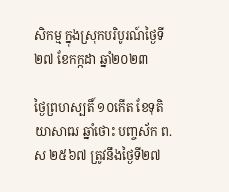សិកម្ម ក្នុងស្រុកបរិបូរណ៍ថ្ងៃទី២៧ ខែកក្កដា ឆ្នាំ២០២៣

ថ្ងៃព្រហស្បតិ៍ ១០កើត ខែទុតិយាសាឍ ឆ្នាំថោះ បញ្ចស័ក ព.ស ២៥៦៧ ត្រូវនឹងថ្ងៃទី២៧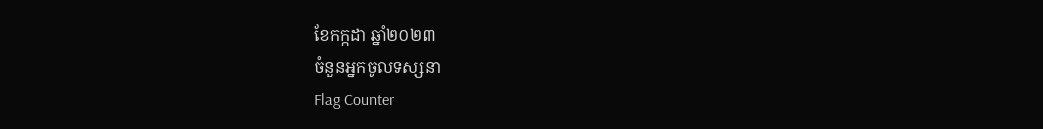ខែកក្កដា ឆ្នាំ២០២៣
ចំនួនអ្នកចូលទស្សនា
Flag Counter